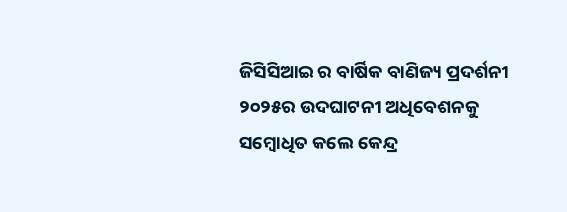ଜିସିସିଆଇ ର ବାର୍ଷିକ ବାଣିଜ୍ୟ ପ୍ରଦର୍ଶନୀ ୨୦୨୫ର ଉଦଘାଟନୀ ଅଧିବେଶନକୁ ସମ୍ବୋଧିତ କଲେ କେନ୍ଦ୍ର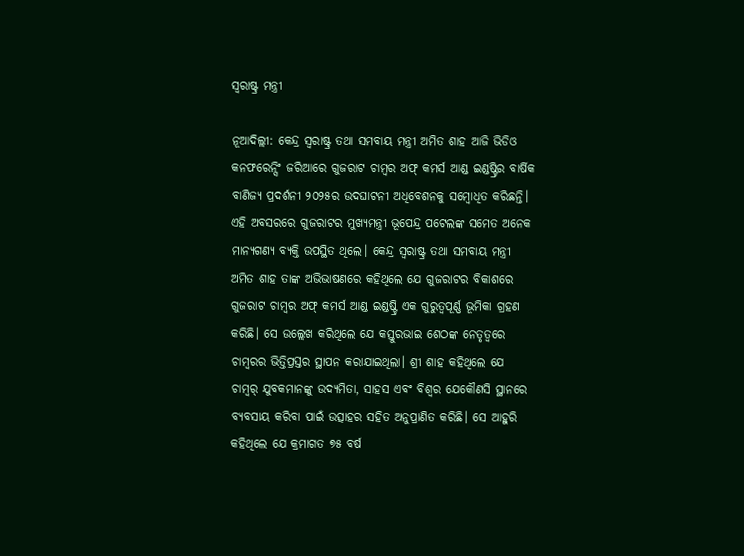ସ୍ୱରାଷ୍ଟ୍ର ମନ୍ତ୍ରୀ

ନୂଆଦିଲ୍ଲୀ: କେନ୍ଦ୍ର ସ୍ୱରାଷ୍ଟ୍ର ତଥା ସମବାୟ ମନ୍ତ୍ରୀ ଅମିତ ଶାହ ଆଜି ଭିଡିଓ କନଫରେନ୍ସିଂ ଜରିଆରେ ଗୁଜରାଟ ଚାମ୍ବର ଅଫ୍ କମର୍ସ ଆଣ୍ଡ ଇଣ୍ଡଷ୍ଟ୍ରିର ବାର୍ଷିକ ବାଣିଜ୍ୟ ପ୍ରଦର୍ଶନୀ ୨୦୨୫ର ଉଦଘାଟନୀ ଅଧିବେଶନକୁ ସମ୍ବୋଧିତ କରିଛନ୍ତି। ଏହି ଅବସରରେ ଗୁଜରାଟର ମୁଖ୍ୟମନ୍ତ୍ରୀ ଭୂପେନ୍ଦ୍ର ପଟେଲଙ୍କ ସମେତ ଅନେକ ମାନ୍ୟଗଣ୍ୟ ବ୍ୟକ୍ତି ଉପସ୍ଥିତ ଥିଲେ। କେନ୍ଦ୍ର ସ୍ୱରାଷ୍ଟ୍ର ତଥା ସମବାୟ ମନ୍ତ୍ରୀ ଅମିତ ଶାହ ତାଙ୍କ ଅଭିଭାଷଣରେ କହିଥିଲେ ଯେ ଗୁଜରାଟର ବିକାଶରେ ଗୁଜରାଟ ଚାମ୍ବର ଅଫ୍ କମର୍ସ ଆଣ୍ଡ ଇଣ୍ଡଷ୍ଟ୍ରି ଏକ ଗୁରୁତ୍ୱପୂର୍ଣ୍ଣ ଭୂମିକା ଗ୍ରହଣ କରିଛି। ସେ ଉଲ୍ଲେଖ କରିଥିଲେ ଯେ କସ୍ତୁରଭାଇ ଶେଠଙ୍କ ନେତୃତ୍ୱରେ ଚାମ୍ବରର ଭିତ୍ତିପ୍ରସ୍ତର ସ୍ଥାପନ କରାଯାଇଥିଲା। ଶ୍ରୀ ଶାହ କହିଥିଲେ ଯେ ଚାମ୍ବର୍ ଯୁବକମାନଙ୍କୁ ଉଦ୍ୟମିତା, ସାହସ ଏବଂ ବିଶ୍ୱର ଯେକୌଣସି ସ୍ଥାନରେ ବ୍ୟବସାୟ କରିବା ପାଇଁ ଉତ୍ସାହର ସହିତ ଅନୁପ୍ରାଣିତ କରିଛି। ସେ ଆହୁରି କହିଥିଲେ ଯେ କ୍ରମାଗତ ୭୫ ବର୍ଷ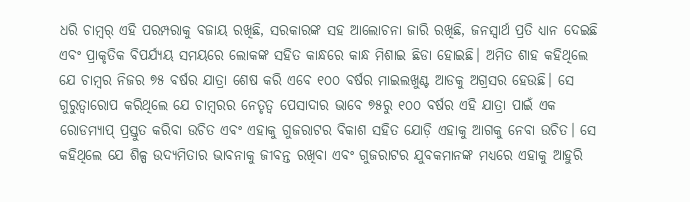ଧରି ଚାମ୍ବର୍ ଏହି ପରମ୍ପରାକୁ ବଜାୟ ରଖିଛି, ସରକାରଙ୍କ ସହ ଆଲୋଚନା ଜାରି ରଖିଛି, ଜନସ୍ୱାର୍ଥ ପ୍ରତି ଧ୍ୟାନ ଦେଇଛି ଏବଂ ପ୍ରାକୃତିକ ବିପର୍ଯ୍ୟୟ ସମୟରେ ଲୋକଙ୍କ ସହିତ କାନ୍ଧରେ କାନ୍ଧ ମିଶାଇ ଛିଡା ହୋଇଛି। ଅମିତ ଶାହ କହିଥିଲେ ଯେ ଚାମ୍ବର ନିଜର ୭୫ ବର୍ଷର ଯାତ୍ରା ଶେଷ କରି ଏବେ ୧୦୦ ବର୍ଷର ମାଇଲଖୁଣ୍ଟ ଆଡକୁ ଅଗ୍ରସର ହେଉଛି। ସେ ଗୁରୁତ୍ୱାରୋପ କରିଥିଲେ ଯେ ଚାମ୍ବରର ନେତୃତ୍ୱ ପେସାଦାର ଭାବେ ୭୫ରୁ ୧୦୦ ବର୍ଷର ଏହି ଯାତ୍ରା ପାଇଁ ଏକ ରୋଡମ୍ୟାପ୍ ପ୍ରସ୍ତୁତ କରିବା ଉଚିତ ଏବଂ ଏହାକୁ ଗୁଜରାଟର ବିକାଶ ସହିତ ଯୋଡ଼ି ଏହାକୁ ଆଗକୁ ନେବା ଉଚିତ। ସେ କହିଥିଲେ ଯେ ଶିଳ୍ପ ଉଦ୍ୟମିତାର ଭାବନାକୁ ଜୀବନ୍ତ ରଖିବା ଏବଂ ଗୁଜରାଟର ଯୁବକମାନଙ୍କ ମଧ୍ୟରେ ଏହାକୁ ଆହୁରି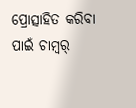ପ୍ରୋତ୍ସାହିତ କରିବା ପାଇଁ ଚାମ୍ବର୍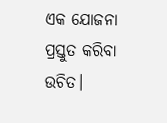ଏକ ଯୋଜନା ପ୍ରସ୍ତୁତ କରିବା ଉଚିତ।